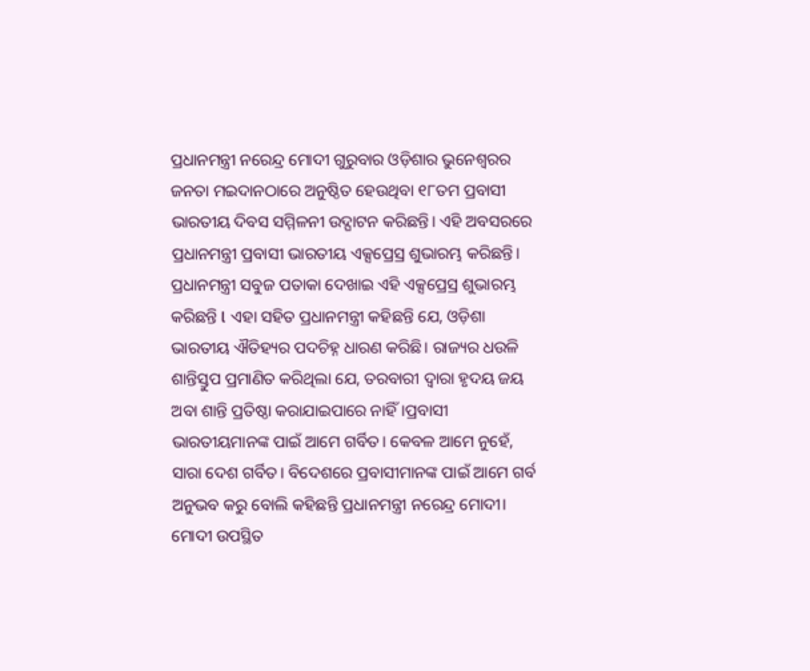ପ୍ରଧାନମନ୍ତ୍ରୀ ନରେନ୍ଦ୍ର ମୋଦୀ ଗୁରୁବାର ଓଡ଼ିଶାର ଭୁନେଶ୍ବରର ଜନତା ମଇଦାନଠାରେ ଅନୁଷ୍ଠିତ ହେଉଥିବା ୧୮ତମ ପ୍ରବାସୀ ଭାରତୀୟ ଦିବସ ସମ୍ମିଳନୀ ଉଦ୍ଘାଟନ କରିଛନ୍ତି। ଏହି ଅବସରରେ ପ୍ରଧାନମନ୍ତ୍ରୀ ପ୍ରବାସୀ ଭାରତୀୟ ଏକ୍ସପ୍ରେସ୍ର ଶୁଭାରମ୍ଭ କରିଛନ୍ତି। ପ୍ରଧାନମନ୍ତ୍ରୀ ସବୁଜ ପତାକା ଦେଖାଇ ଏହି ଏକ୍ସପ୍ରେସ୍ର ଶୁଭାରମ୍ଭ କରିଛନ୍ତି l ଏହା ସହିତ ପ୍ରଧାନମନ୍ତ୍ରୀ କହିଛନ୍ତି ଯେ, ଓଡ଼ିଶା ଭାରତୀୟ ଐତିହ୍ୟର ପଦଚିହ୍ନ ଧାରଣ କରିଛି। ରାଜ୍ୟର ଧଉଳି ଶାନ୍ତିସ୍ତୁପ ପ୍ରମାଣିତ କରିଥିଲା ଯେ, ତରବାରୀ ଦ୍ବାରା ହୃଦୟ ଜୟ ଅବା ଶାନ୍ତି ପ୍ରତିଷ୍ଠା କରାଯାଇପାରେ ନାହିଁ।ପ୍ରବାସୀ ଭାରତୀୟମାନଙ୍କ ପାଇଁ ଆମେ ଗର୍ବିତ। କେବଳ ଆମେ ନୁହେଁ, ସାରା ଦେଶ ଗର୍ବିତ। ବିଦେଶରେ ପ୍ରବାସୀମାନଙ୍କ ପାଇଁ ଆମେ ଗର୍ବ ଅନୁଭବ କରୁ ବୋଲି କହିଛନ୍ତି ପ୍ରଧାନମନ୍ତ୍ରୀ ନରେନ୍ଦ୍ର ମୋଦୀ।
ମୋଦୀ ଉପସ୍ଥିତ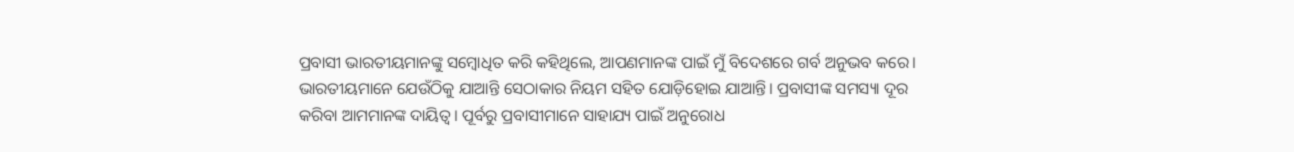ପ୍ରବାସୀ ଭାରତୀୟମାନଙ୍କୁ ସମ୍ବୋଧିତ କରି କହିଥିଲେ, ଆପଣମାନଙ୍କ ପାଇଁ ମୁଁ ବିଦେଶରେ ଗର୍ବ ଅନୁଭବ କରେ। ଭାରତୀୟମାନେ ଯେଉଁଠିକୁ ଯାଆନ୍ତି ସେଠାକାର ନିୟମ ସହିତ ଯୋଡ଼ିହୋଇ ଯାଆନ୍ତି। ପ୍ରବାସୀଙ୍କ ସମସ୍ୟା ଦୂର କରିବା ଆମମାନଙ୍କ ଦାୟିତ୍ଵ। ପୂର୍ବରୁ ପ୍ରବାସୀମାନେ ସାହାଯ୍ୟ ପାଇଁ ଅନୁରୋଧ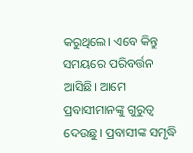କରୁଥିଲେ। ଏବେ କିନ୍ତୁ ସମୟରେ ପରିବର୍ତ୍ତନ ଆସିଛି। ଆମେ ପ୍ରବାସୀମାନଙ୍କୁ ଗୁରୁତ୍ଵ ଦେଉଛୁ। ପ୍ରବାସୀଙ୍କ ସମୃଦ୍ଧି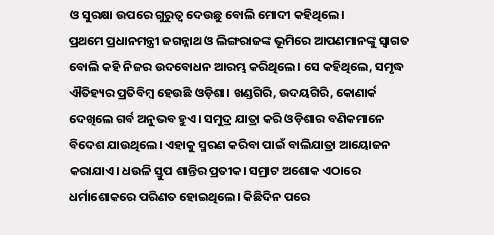ଓ ସୁରକ୍ଷା ଉପରେ ଗୁରୁତ୍ଵ ଦେଉଛୁ ବୋଲି ମୋଦୀ କହିଥିଲେ।
ପ୍ରଥମେ ପ୍ରଧାନମନ୍ତ୍ରୀ ଜଗନ୍ନାଥ ଓ ଲିଙ୍ଗରାଜଙ୍କ ଭୂମିରେ ଆପଣମାନଙ୍କୁ ସ୍ବାଗତ ବୋଲି କହି ନିଜର ଉଦବୋଧନ ଆରମ୍ଭ କରିଥିଲେ। ସେ କହିଥିଲେ, ସମୃଦ୍ଧ ଐତିହ୍ୟର ପ୍ରତିବିମ୍ବ ହେଉଛି ଓଡ଼ିଶା। ଖଣ୍ଡଗିରି, ଉଦୟଗିରି, କୋଣାର୍କ ଦେଖିଲେ ଗର୍ବ ଅନୁଭବ ହୁଏ। ସମୁଦ୍ର ଯାତ୍ରା କରି ଓଡ଼ିଶାର ବଣିକମାନେ ବିଦେଶ ଯାଉଥିଲେ। ଏହାକୁ ସ୍ମରଣ କରିବା ପାଇଁ ବାଲିଯାତ୍ରା ଆୟୋଜନ କରାଯାଏ। ଧଉଳି ସ୍ତୁପ ଶାନ୍ତିର ପ୍ରତୀକ। ସମ୍ରାଟ ଅଶୋକ ଏଠାରେ ଧର୍ମାଶୋକରେ ପରିଣତ ହୋଇଥିଲେ। କିଛିଦିନ ପରେ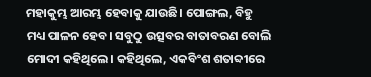ମହାକୁମ୍ଭ ଆରମ୍ଭ ହେବାକୁ ଯାଉଛି। ପୋଙ୍ଗଲ, ବିହୁ ମଧ୍ୟ ପାଳନ ହେବ। ସବୁଠୁ ଉତ୍ସବର ବାତାବରଣ ବୋଲି ମୋଦୀ କହିଥିଲେ। କହିଥିଲେ, ଏକବିଂଶ ଶତାବ୍ଦୀରେ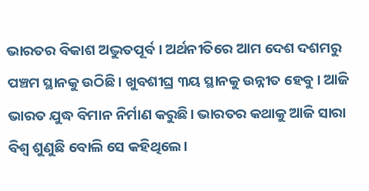ଭାରତର ବିକାଶ ଅଦ୍ଭୁତପୂର୍ବ। ଅର୍ଥନୀତିରେ ଆମ ଦେଶ ଦଶମରୁ ପଞ୍ଚମ ସ୍ଥାନକୁ ଉଠିଛି। ଖୁବଶୀଘ୍ର ୩ୟ ସ୍ଥାନକୁ ଉନ୍ନୀତ ହେବୁ। ଆଜି ଭାରତ ଯୁଦ୍ଧ ବିମାନ ନିର୍ମାଣ କରୁଛି। ଭାରତର କଥାକୁ ଆଜି ସାରା ବିଶ୍ଵ ଶୁଣୁଛି ବୋଲି ସେ କହିଥିଲେ।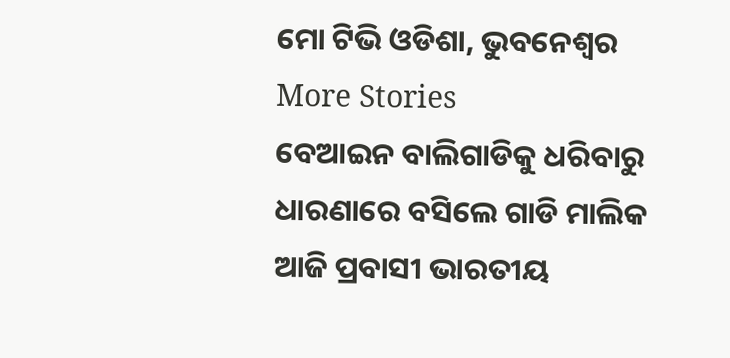ମୋ ଟିଭି ଓଡିଶା, ଭୁବନେଶ୍ୱର
More Stories
ବେଆଇନ ବାଲିଗାଡିକୁ ଧରିବାରୁ ଧାରଣାରେ ବସିଲେ ଗାଡି ମାଲିକ
ଆଜି ପ୍ରବାସୀ ଭାରତୀୟ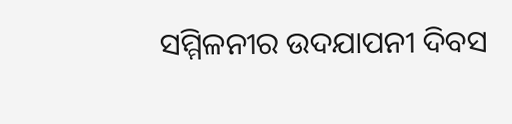ସମ୍ମିଳନୀର ଉଦଯାପନୀ ଦିବସ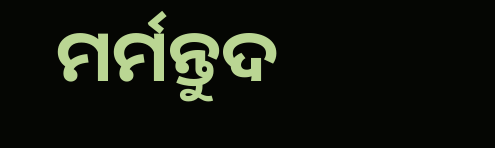ମର୍ମନ୍ତୁଦ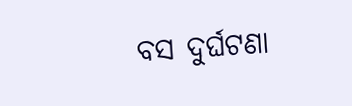ବସ ଦୁର୍ଘଟଣା